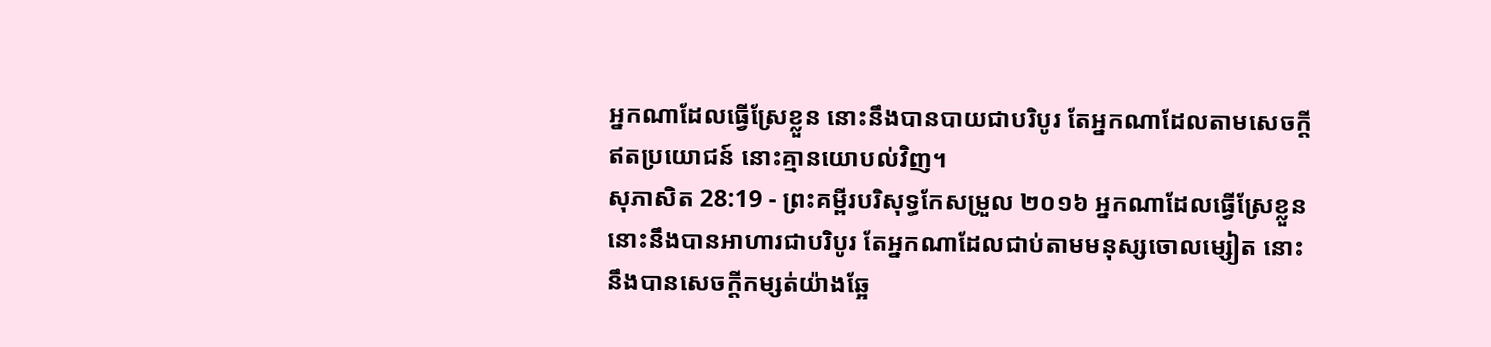អ្នកណាដែលធ្វើស្រែខ្លួន នោះនឹងបានបាយជាបរិបូរ តែអ្នកណាដែលតាមសេចក្ដីឥតប្រយោជន៍ នោះគ្មានយោបល់វិញ។
សុភាសិត 28:19 - ព្រះគម្ពីរបរិសុទ្ធកែសម្រួល ២០១៦ អ្នកណាដែលធ្វើស្រែខ្លួន នោះនឹងបានអាហារជាបរិបូរ តែអ្នកណាដែលជាប់តាមមនុស្សចោលម្សៀត នោះនឹងបានសេចក្ដីកម្សត់យ៉ាងឆ្អែ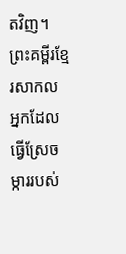តវិញ។ ព្រះគម្ពីរខ្មែរសាកល អ្នកដែលធ្វើស្រែចម្ការរបស់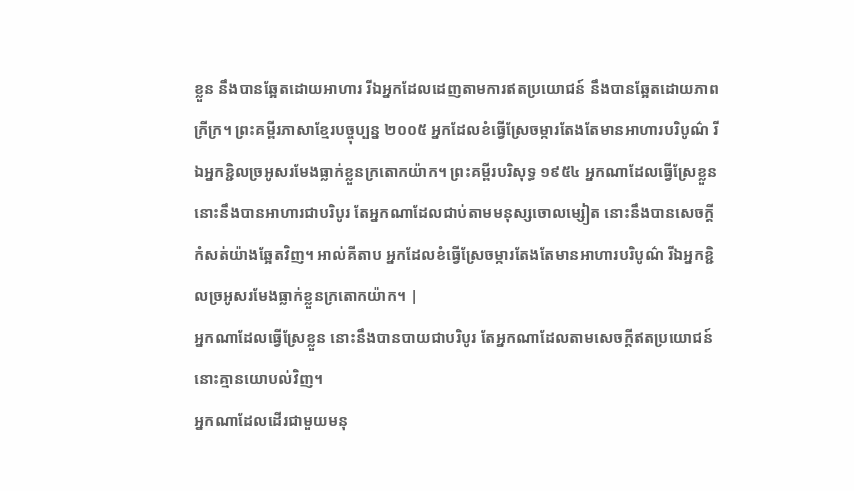ខ្លួន នឹងបានឆ្អែតដោយអាហារ រីឯអ្នកដែលដេញតាមការឥតប្រយោជន៍ នឹងបានឆ្អែតដោយភាពក្រីក្រ។ ព្រះគម្ពីរភាសាខ្មែរបច្ចុប្បន្ន ២០០៥ អ្នកដែលខំធ្វើស្រែចម្ការតែងតែមានអាហារបរិបូណ៌ រីឯអ្នកខ្ជិលច្រអូសរមែងធ្លាក់ខ្លួនក្រតោកយ៉ាក។ ព្រះគម្ពីរបរិសុទ្ធ ១៩៥៤ អ្នកណាដែលធ្វើស្រែខ្លួន នោះនឹងបានអាហារជាបរិបូរ តែអ្នកណាដែលជាប់តាមមនុស្សចោលម្សៀត នោះនឹងបានសេចក្ដីកំសត់យ៉ាងឆ្អែតវិញ។ អាល់គីតាប អ្នកដែលខំធ្វើស្រែចម្ការតែងតែមានអាហារបរិបូណ៌ រីឯអ្នកខ្ជិលច្រអូសរមែងធ្លាក់ខ្លួនក្រតោកយ៉ាក។ |
អ្នកណាដែលធ្វើស្រែខ្លួន នោះនឹងបានបាយជាបរិបូរ តែអ្នកណាដែលតាមសេចក្ដីឥតប្រយោជន៍ នោះគ្មានយោបល់វិញ។
អ្នកណាដែលដើរជាមួយមនុ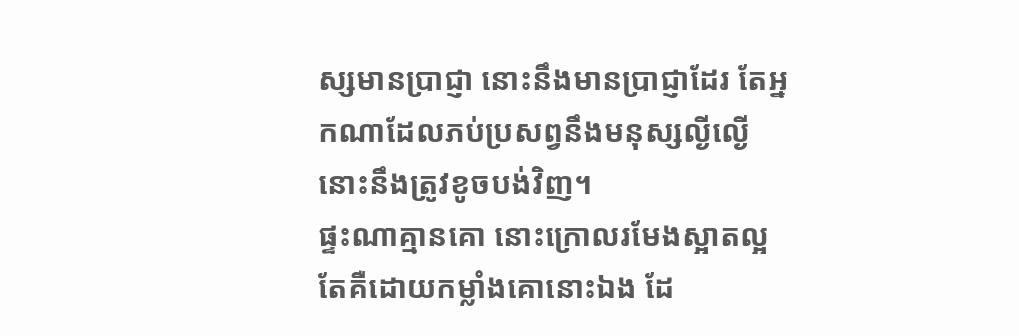ស្សមានប្រាជ្ញា នោះនឹងមានប្រាជ្ញាដែរ តែអ្នកណាដែលភប់ប្រសព្វនឹងមនុស្សល្ងីល្ងើ នោះនឹងត្រូវខូចបង់វិញ។
ផ្ទះណាគ្មានគោ នោះក្រោលរមែងស្អាតល្អ តែគឺដោយកម្លាំងគោនោះឯង ដែ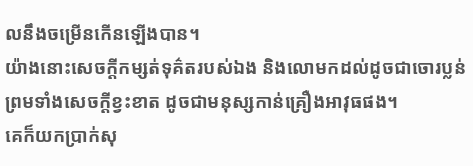លនឹងចម្រើនកើនឡើងបាន។
យ៉ាងនោះសេចក្ដីកម្សត់ទុគ៌តរបស់ឯង និងលោមកដល់ដូចជាចោរប្លន់ ព្រមទាំងសេចក្ដីខ្វះខាត ដូចជាមនុស្សកាន់គ្រឿងអាវុធផង។
គេក៏យកប្រាក់សុ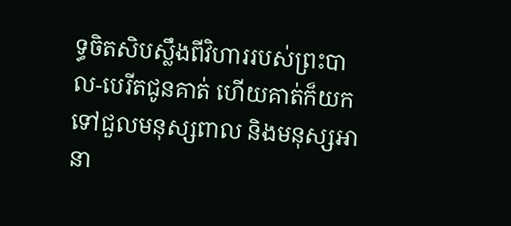ទ្ធចិតសិបស្លឹងពីវិហាររបស់ព្រះបាល-បេរីតជូនគាត់ ហើយគាត់ក៏យកទៅជួលមនុស្សពាល និងមនុស្សអានា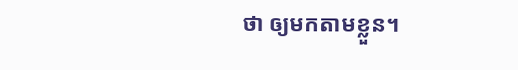ថា ឲ្យមកតាមខ្លួន។